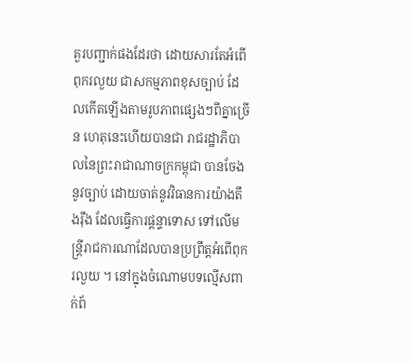គួរបញ្ជាក់ផងដែរថា ដោយសារតែអំពើពុករលួយ ជាសកម្មភាពខុសច្បាប់ ដែលកើតឡើងតាមរូបភាពផ្សេងៗពីគ្នាច្រើន ហេតុនេះហើយបានជា រាជរដ្ឋាភិបាលនៃព្រះរាជាណាចក្រកម្ពុជា បានចែងនូវច្បាប់ ដោយចាត់នូវវិធានការយ៉ាងតឹងរ៉ឹង ដែលធ្វើការផ្តន្ទាទោស ទៅលើមន្រ្តីរាជការណាដែលបានប្រព្រឹត្តអំពើពុករលួយ ។ នៅក្នុងចំណោមបទល្មើសពាក់ព័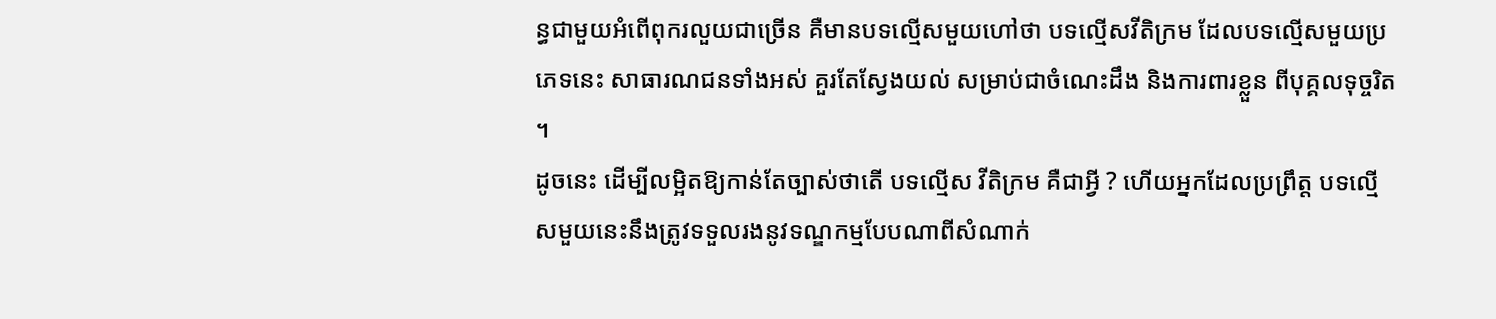ន្ធជាមួយអំពើពុករលួយជាច្រើន គឺមានបទល្មើសមួយហៅថា បទលើ្មសវីតិក្រម ដែលបទល្មើសមួយប្រភេទនេះ សាធារណជនទាំងអស់ គួរតែស្វែងយល់ សម្រាប់ជាចំណេះដឹង និងការពារខ្លួន ពីបុគ្គលទុច្ចរិត ។
ដូចនេះ ដើម្បីលម្អិតឱ្យកាន់តែច្បាស់ថាតើ បទល្មើស វីតិក្រម គឺជាអ្វី ? ហើយអ្នកដែលប្រព្រឹត្ត បទល្មើសមួយនេះនឹងត្រូវទទួលរងនូវទណ្ឌកម្មបែបណាពីសំណាក់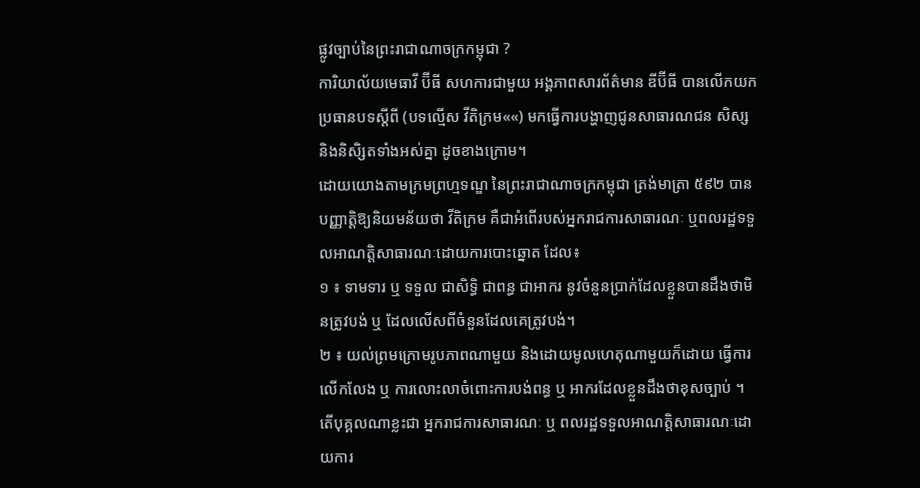ផ្លូវច្បាប់នៃព្រះរាជាណាចក្រកម្ពុជា ?
ការិយាល័យមេធាវី ប៊ីធី សហការជាមួយ អង្គភាពសារព័ត៌មាន ឌីប៊ីធី បានលើកយកប្រធានបទស្តីពី (បទល្មើស វីតិក្រម««) មកធ្វើការបង្ហាញជូនសាធារណជន សិស្ស និងនិសិ្សតទាំងអស់គ្នា ដូចខាងក្រោម។
ដោយយោងតាមក្រមព្រហ្មទណ្ឌ នៃព្រះរាជាណាចក្រកម្ពុជា ត្រង់មាត្រា ៥៩២ បានបញ្ញាត្តិឱ្យនិយមន័យថា វីតិក្រម គឺជាអំពើរបស់អ្នករាជការសាធារណៈ ឬពលរដ្ឋទទួលអាណត្តិសាធារណៈដោយការបោះឆ្នោត ដែល៖
១ ៖ ទាមទារ ឬ ទទួល ជាសិទ្ធិ ជាពន្ធ ជាអាករ នូវចំនួនប្រាក់ដែលខ្លួនបានដឹងថាមិនត្រូវបង់ ឬ ដែលលើសពីចំនួនដែលគេត្រូវបង់។
២ ៖ យល់ព្រមក្រោមរូបភាពណាមួយ និងដោយមូលហេតុណាមួយក៏ដោយ ធ្វើការលើកលែង ឬ ការលោះលាចំពោះការបង់ពន្ធ ឬ អាករដែលខ្លួនដឹងថាខុសច្បាប់ ។
តើបុគ្គលណាខ្លះជា អ្នករាជការសាធារណៈ ឬ ពលរដ្ឋទទួលអាណត្តិសាធារណៈដោយការ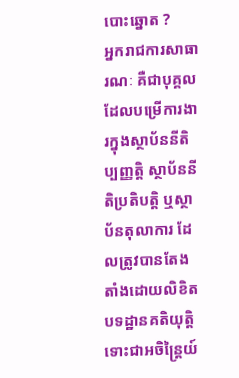បោះឆ្នោត ?
អ្នករាជការសាធារណៈ គឺជាបុគ្គលដែលបម្រើការងារក្នុងស្ថាប័ននីតិប្បញ្ញត្តិ ស្ថាប័ននីតិប្រតិបត្តិ ឬស្ថាប័នតុលាការ ដែលត្រូវបានតែងតាំងដោយលិខិតបទដ្ឋានគតិយុត្តិ ទោះជាអចិន្រៃ្តយ៍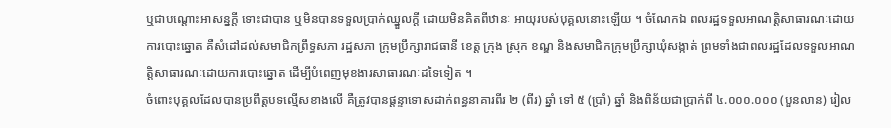ឬជាបណ្តោះអាសន្នក្តី ទោះជាបាន ឬមិនបានទទួលប្រាក់ឈ្នួលក្តី ដោយមិនគិតពីឋានៈ អាយុរបស់បុគ្គលនោះឡើយ ។ ចំណែកឯ ពលរដ្ឋទទួលអាណត្តិសាធារណៈដោយការបោះឆ្នោត គឺសំដៅដល់សមាជិកព្រឹទ្ធសភា រដ្ឋសភា ក្រុមប្រឹក្សារាជធានី ខេត្ត ក្រុង ស្រុក ខណ្ឌ និងសមាជិកក្រុមប្រឹក្សាឃុំសង្កាត់ ព្រមទាំងជាពលរដ្ឋដែលទទួលអាណត្តិសាធារណៈដោយការបោះឆ្នោត ដើម្បីបំពេញមុខងារសាធារណៈដទៃទៀត ។
ចំពោះបុគ្គលដែលបានប្រពឹត្តបទល្មើសខាងលើ គឺត្រូវបានផ្តន្ទាទោសដាក់ពន្ធនាគារពីរ ២ (ពីរ) ឆ្នាំ ទៅ ៥ (ប្រាំ) ឆ្នាំ និងពិន័យជាប្រាក់ពី ៤.០០០.០០០ (បួនលាន) រៀល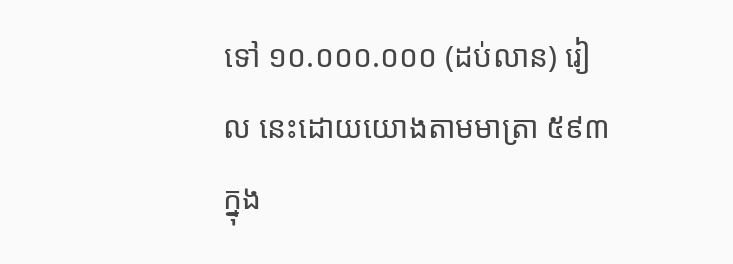ទៅ ១០.០០០.០០០ (ដប់លាន) រៀល នេះដោយយោងតាមមាត្រា ៥៩៣ ក្នុង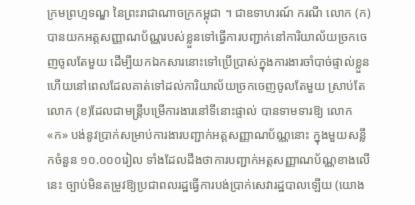ក្រមព្រហ្មទណ្ឌ នៃព្រះរាជាណាចក្រកម្ពុជា ។ ជាឧទាហរណ៍ ករណី លោក (ក) បានយកអត្តសញ្ញាណប័ណ្ណរបស់ខ្លួនទៅធ្វើការបញ្ជាក់នៅការិយាល័យច្រកចេញចូលតែមួយ ដើម្បីយកឯកសារនោះទៅប្រើប្រាស់ក្នុងការងារចាំបាច់ផ្ទាល់ខ្លួន ហើយនៅពេលដែលគាត់ទៅដល់ការិយាល័យច្រកចេញចូលតែមួយ ស្រាប់តែ លោក (ខ)ដែលជាមន្ត្រីបម្រើការងារនៅទីនោះផ្ទាល់ បានទាមទារឱ្យ លោក «ក» បង់នូវប្រាក់សម្រាប់ការងារបញ្ជាក់អត្តសញ្ញាណប័ណ្ណនោះ ក្នុងមួយសន្លឹកចំនួន ១០.០០០រៀល ទាំងដែលដឹងថាការបញ្ជាក់អត្តសញ្ញាណប័ណ្ណខាងលើនេះ ច្បាប់មិនតម្រូវឱ្យប្រជាពលរដ្ឋធ្វើការបង់ប្រាក់សេវារដ្ឋបាលឡើយ (យោង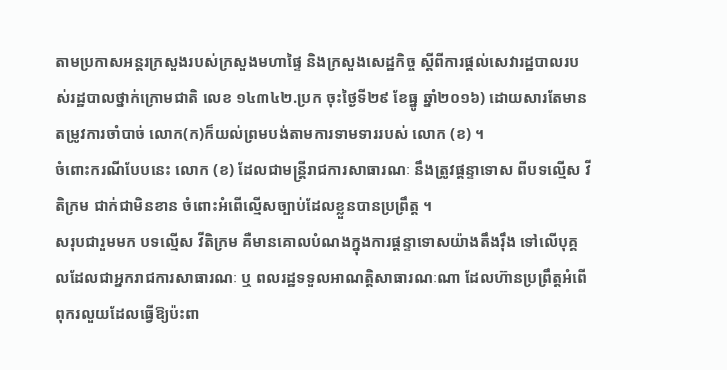តាមប្រកាសអន្តរក្រសួងរបស់ក្រសួងមហាផ្ទៃ និងក្រសួងសេដ្ឋកិច្ច ស្តីពីការផ្តល់សេវារដ្ឋបាលរបស់រដ្ឋបាលថ្នាក់ក្រោមជាតិ លេខ ១៤៣៤២.ប្រក ចុះថ្ងៃទី២៩ ខែធ្នូ ឆ្នាំ២០១៦) ដោយសារតែមានតម្រូវការចាំបាច់ លោក(ក)ក៏យល់ព្រមបង់តាមការទាមទាររបស់ លោក (ខ) ។
ចំពោះករណីបែបនេះ លោក (ខ) ដែលជាមន្រ្តីរាជការសាធារណៈ នឹងត្រូវផ្តន្ទាទោស ពីបទល្មើស វីតិក្រម ជាក់ជាមិនខាន ចំពោះអំពើល្មើសច្បាប់ដែលខ្លួនបានប្រព្រឹត្ត ។
សរុបជារួមមក បទល្មើស វីតិក្រម គឺមានគោលបំណងក្នុងការផ្ដន្ទាទោសយ៉ាងតឹងរ៉ឹង ទៅលើបុគ្គលដែលជាអ្នករាជការសាធារណៈ ឬ ពលរដ្ឋទទួលអាណត្តិសាធារណៈណា ដែលហ៊ានប្រព្រឹត្តអំពើពុករលួយដែលធ្វើឱ្យប៉ះពា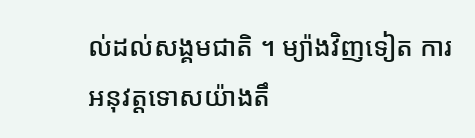ល់ដល់សង្គមជាតិ ។ ម្យ៉ាងវិញទៀត ការអនុវត្តទោសយ៉ាងតឹ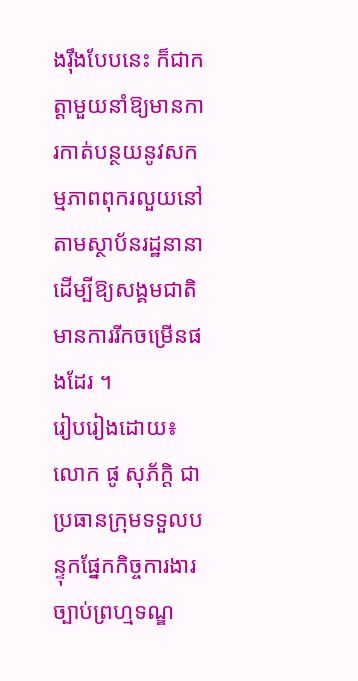ងរ៉ឹងបែបនេះ ក៏ជាកត្ដាមួយនាំឱ្យមានការកាត់បន្ថយនូវសកម្មភាពពុករលួយនៅតាមស្ថាប័នរដ្ឋនានា ដើម្បីឱ្យសង្គមជាតិមានការរីកចម្រើនផងដែរ ។
រៀបរៀងដោយ៖ លោក ផូ សុភ័ក្តិ ជាប្រធានក្រុមទទួលបន្ទុកផ្នែកកិច្ចការងារច្បាប់ព្រហ្មទណ្ឌ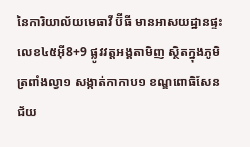នៃការិយាល័យមេធាវី ប៊ីធី មានអាសយដ្ឋានផ្ទះលេខ៤៥អ៊ី8+9 ផ្លូវវត្តអង្គតាមិញ ស្ថិតក្នុងភូមិត្រពាំងល្វា១ សង្កាត់កាកាប១ ខណ្ឌពោធិសែនជ័យ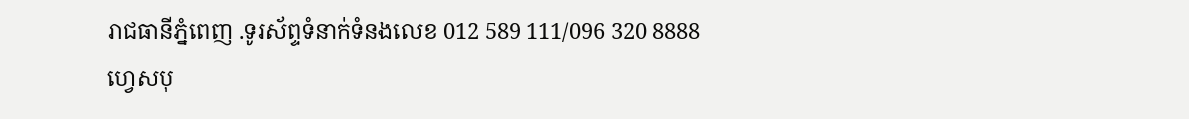រាជធានីភ្នំពេញ .ទូរស័ព្ទទំនាក់ទំនងលេខ 012 589 111/096 320 8888
ហ្វេសបុ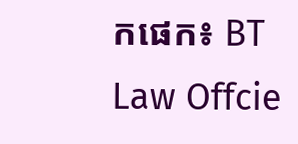កផេក៖ BT Law Offcie